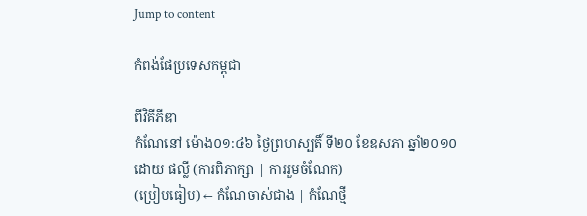Jump to content

កំពង់ផែប្រទេសកម្ពុជា

ពីវិគីភីឌា
កំណែនៅ ម៉ោង០១:៤៦ ថ្ងៃព្រហស្បតិ៍ ទី២០ ខែឧសភា ឆ្នាំ២០១០ ដោយ ផល្លី (ការពិភាក្សា | ការរួមចំណែក)
(ប្រៀបធៀប) ← កំណែចាស់ជាង | កំណែថ្មី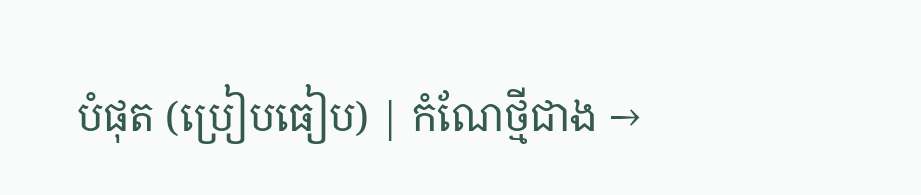បំផុត (ប្រៀបធៀប) | កំណែថ្មីជាង →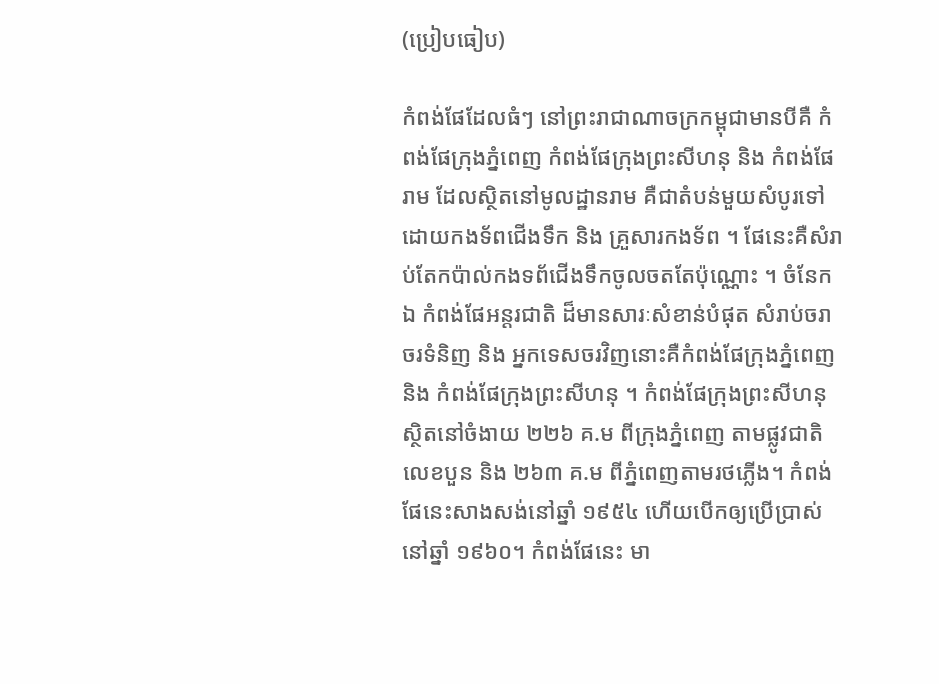(ប្រៀបធៀប)

កំពង់ផែដែលធំៗ នៅព្រះរាជាណាចក្រកម្ពុជាមានបីគឺ កំពង់ផែក្រុងភ្នំពេញ កំពង់ផែក្រុងព្រះសីហនុ និង កំពង់ផែរាម ដែលស្ថិតនៅមូលដ្ឋានរាម គឺជាតំបន់មួយសំបូរទៅដោយកងទ័ពជើងទឹក និង គ្រួសារកងទ័ព ។ ផែនេះគឺសំរាប់តែកប៉ាល់កងទព័ជើងទឹកចូលចតតែប៉ុណ្ណោះ ។ ចំនែកឯ កំពង់ផែអន្តរជាតិ ដ៏មានសារៈសំខាន់បំផុត សំរាប់ចរាចរទំនិញ និង អ្នកទេសចរវិញនោះគឺកំពង់ផែក្រុងភ្នំពេញ និង កំពង់ផែក្រុងព្រះសីហនុ ។ កំពង់ផែក្រុងព្រះសីហនុ ស្ថិតនៅចំងាយ ២២៦ គ.ម ពីក្រុងភ្នំពេញ តាមផ្លូវជាតិលេខបួន និង ២៦៣ គ.ម ពីភ្នំពេញតាមរថភ្លើង។ កំពង់ផែនេះសាងសង់នៅឆ្នាំ ១៩៥៤ ហើយបើកឲ្យប្រើប្រាស់នៅឆ្នាំ ១៩៦០។ កំពង់ផែនេះ មា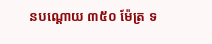នបណ្តោយ ៣៥០ ម៉ែត្រ ទ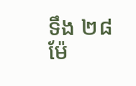ទឹង ២៨ ម៉ែ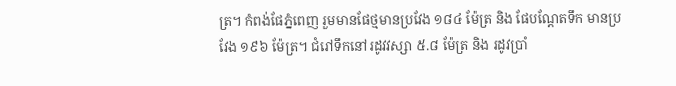ត្រ។ កំពង់ផែភ្នំពេញ រួមមានផែថ្មមានប្រវែង ១៨៤ ម៉ែត្រ និង ផែបណ្តែតទឹក មានប្រវែង ១៩៦ ម៉ែត្រ។ ជំរៅទឹកនៅរដូវវស្សា ៥.៨ ម៉ែត្រ និង រដូវប្រាំ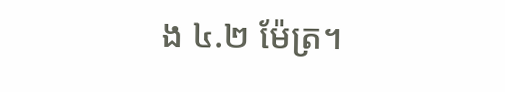ង ៤.២ ម៉ែត្រ។